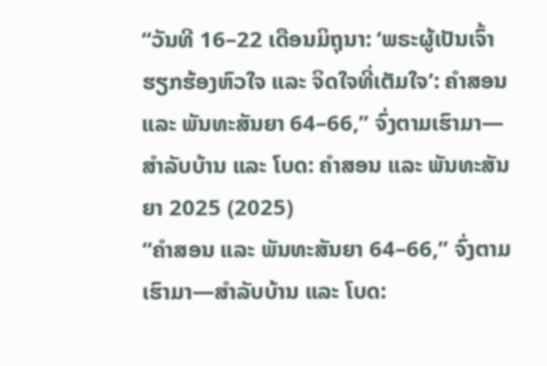“ວັນທີ 16–22 ເດືອນມິຖຸນາ: ‘ພຣະຜູ້ເປັນເຈົ້າຮຽກຮ້ອງຫົວໃຈ ແລະ ຈິດໃຈທີ່ເຕັມໃຈ’: ຄໍາສອນ ແລະ ພັນທະສັນຍາ 64–66,” ຈົ່ງຕາມເຮົາມາ—ສຳລັບບ້ານ ແລະ ໂບດ: ຄຳສອນ ແລະ ພັນທະສັນຍາ 2025 (2025)
“ຄຳສອນ ແລະ ພັນທະສັນຍາ 64–66,” ຈົ່ງຕາມເຮົາມາ—ສຳລັບບ້ານ ແລະ ໂບດ: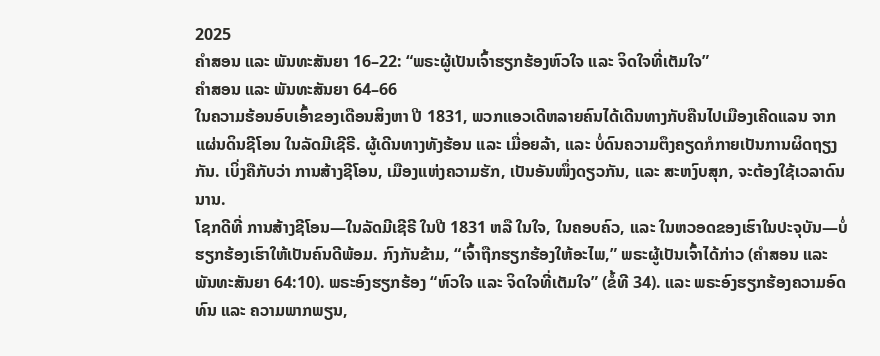2025
ຄຳສອນ ແລະ ພັນທະສັນຍາ 16–22: “ພຣະຜູ້ເປັນເຈົ້າຮຽກຮ້ອງຫົວໃຈ ແລະ ຈິດໃຈທີ່ເຕັມໃຈ”
ຄຳສອນ ແລະ ພັນທະສັນຍາ 64–66
ໃນຄວາມຮ້ອນອົບເອົ້າຂອງເດືອນສິງຫາ ປີ 1831, ພວກແອວເດີຫລາຍຄົນໄດ້ເດີນທາງກັບຄືນໄປເມືອງເຄີດແລນ ຈາກແຜ່ນດິນຊີໂອນ ໃນລັດມີເຊີຣີ. ຜູ້ເດີນທາງທັງຮ້ອນ ແລະ ເມື່ອຍລ້າ, ແລະ ບໍ່ດົນຄວາມຕຶງຄຽດກໍກາຍເປັນການຜິດຖຽງກັນ. ເບິ່ງຄືກັບວ່າ ການສ້າງຊີໂອນ, ເມືອງແຫ່ງຄວາມຮັກ, ເປັນອັນໜຶ່ງດຽວກັນ, ແລະ ສະຫງົບສຸກ, ຈະຕ້ອງໃຊ້ເວລາດົນນານ.
ໂຊກດີທີ່ ການສ້າງຊີໂອນ—ໃນລັດມີເຊີຣີ ໃນປີ 1831 ຫລື ໃນໃຈ, ໃນຄອບຄົວ, ແລະ ໃນຫວອດຂອງເຮົາໃນປະຈຸບັນ—ບໍ່ຮຽກຮ້ອງເຮົາໃຫ້ເປັນຄົນດີພ້ອມ. ກົງກັນຂ້າມ, “ເຈົ້າຖືກຮຽກຮ້ອງໃຫ້ອະໄພ,” ພຣະຜູ້ເປັນເຈົ້າໄດ້ກ່າວ (ຄຳສອນ ແລະ ພັນທະສັນຍາ 64:10). ພຣະອົງຮຽກຮ້ອງ “ຫົວໃຈ ແລະ ຈິດໃຈທີ່ເຕັມໃຈ” (ຂໍ້ທີ 34). ແລະ ພຣະອົງຮຽກຮ້ອງຄວາມອົດທົນ ແລະ ຄວາມພາກພຽນ,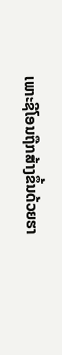ເພາະຊີໂອນຖືກສ້າງຂຶ້ນດ້ວຍຮາ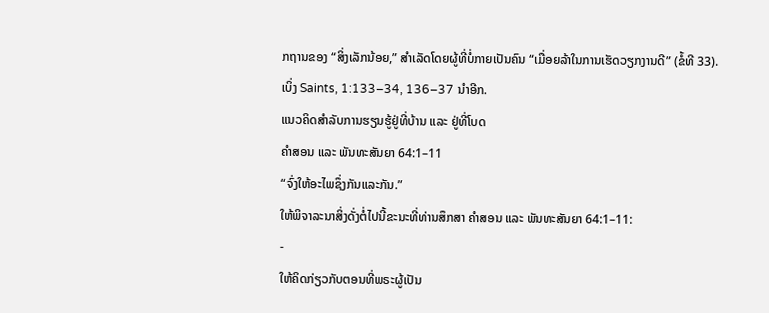ກຖານຂອງ “ສິ່ງເລັກນ້ອຍ,” ສຳເລັດໂດຍຜູ້ທີ່ບໍ່ກາຍເປັນຄົນ “ເມື່ອຍລ້າໃນການເຮັດວຽກງານດີ” (ຂໍ້ທີ 33).
ເບິ່ງ Saints, 1:133–34, 136–37 ນຳອີກ.
ແນວຄິດສຳລັບການຮຽນຮູ້ຢູ່ທີ່ບ້ານ ແລະ ຢູ່ທີ່ໂບດ
ຄຳສອນ ແລະ ພັນທະສັນຍາ 64:1–11
“ຈົ່ງໃຫ້ອະໄພຊຶ່ງກັນແລະກັນ.”
ໃຫ້ພິຈາລະນາສິ່ງດັ່ງຕໍ່ໄປນີ້ຂະນະທີ່ທ່ານສຶກສາ ຄຳສອນ ແລະ ພັນທະສັນຍາ 64:1–11:
-
ໃຫ້ຄິດກ່ຽວກັບຕອນທີ່ພຣະຜູ້ເປັນ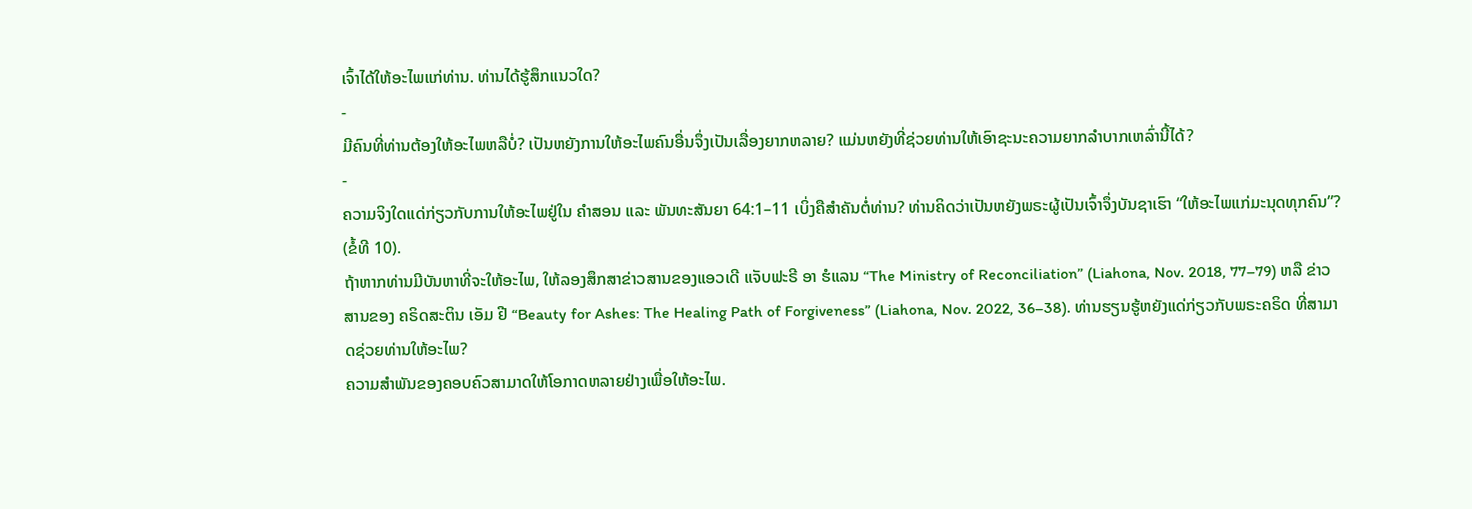ເຈົ້າໄດ້ໃຫ້ອະໄພແກ່ທ່ານ. ທ່ານໄດ້ຮູ້ສຶກແນວໃດ?
-
ມີຄົນທີ່ທ່ານຕ້ອງໃຫ້ອະໄພຫລືບໍ່? ເປັນຫຍັງການໃຫ້ອະໄພຄົນອື່ນຈຶ່ງເປັນເລື່ອງຍາກຫລາຍ? ແມ່ນຫຍັງທີ່ຊ່ວຍທ່ານໃຫ້ເອົາຊະນະຄວາມຍາກລຳບາກເຫລົ່ານີ້ໄດ້?
-
ຄວາມຈິງໃດແດ່ກ່ຽວກັບການໃຫ້ອະໄພຢູ່ໃນ ຄຳສອນ ແລະ ພັນທະສັນຍາ 64:1–11 ເບິ່ງຄືສຳຄັນຕໍ່ທ່ານ? ທ່ານຄິດວ່າເປັນຫຍັງພຣະຜູ້ເປັນເຈົ້າຈຶ່ງບັນຊາເຮົາ “ໃຫ້ອະໄພແກ່ມະນຸດທຸກຄົນ”? (ຂໍ້ທີ 10).
ຖ້າຫາກທ່ານມີບັນຫາທີ່ຈະໃຫ້ອະໄພ, ໃຫ້ລອງສຶກສາຂ່າວສານຂອງແອວເດີ ແຈັບຟະຣີ ອາ ຮໍແລນ “The Ministry of Reconciliation” (Liahona, Nov. 2018, 77–79) ຫລື ຂ່າວສານຂອງ ຄຣິດສະຕິນ ເອັມ ຢີ “Beauty for Ashes: The Healing Path of Forgiveness” (Liahona, Nov. 2022, 36–38). ທ່ານຮຽນຮູ້ຫຍັງແດ່ກ່ຽວກັບພຣະຄຣິດ ທີ່ສາມາດຊ່ວຍທ່ານໃຫ້ອະໄພ?
ຄວາມສຳພັນຂອງຄອບຄົວສາມາດໃຫ້ໂອກາດຫລາຍຢ່າງເພື່ອໃຫ້ອະໄພ.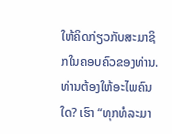ໃຫ້ຄິດກ່ຽວກັບສະມາຊິກໃນຄອບຄົວຂອງທ່ານ. ທ່ານຕ້ອງໃຫ້ອະໄພຄົນໃດ? ເຮົາ “ທຸກທໍລະມາ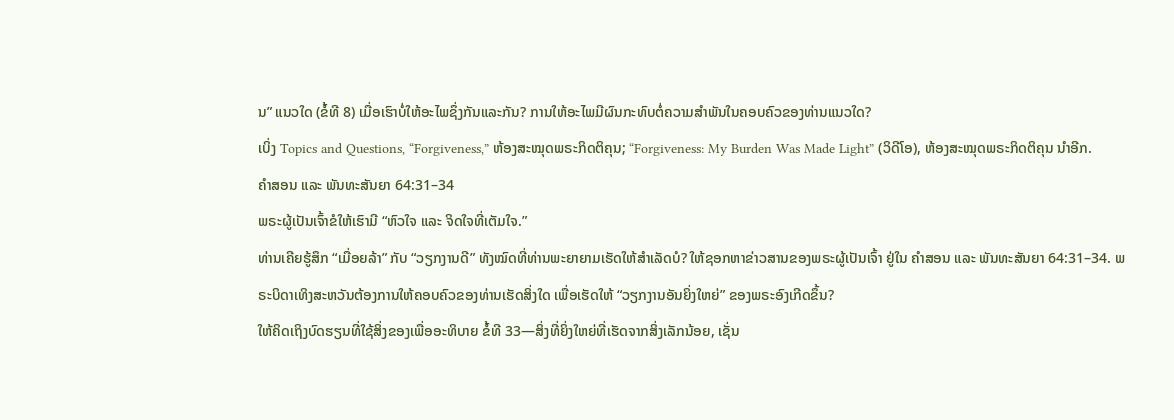ນ” ແນວໃດ (ຂໍ້ທີ 8) ເມື່ອເຮົາບໍ່ໃຫ້ອະໄພຊຶ່ງກັນແລະກັນ? ການໃຫ້ອະໄພມີຜົນກະທົບຕໍ່ຄວາມສຳພັນໃນຄອບຄົວຂອງທ່ານແນວໃດ?
ເບິ່ງ Topics and Questions, “Forgiveness,” ຫ້ອງສະໝຸດພຣະກິດຕິຄຸນ; “Forgiveness: My Burden Was Made Light” (ວິດີໂອ), ຫ້ອງສະໝຸດພຣະກິດຕິຄຸນ ນຳອີກ.
ຄຳສອນ ແລະ ພັນທະສັນຍາ 64:31–34
ພຣະຜູ້ເປັນເຈົ້າຂໍໃຫ້ເຮົາມີ “ຫົວໃຈ ແລະ ຈິດໃຈທີ່ເຕັມໃຈ.”
ທ່ານເຄີຍຮູ້ສຶກ “ເມື່ອຍລ້າ” ກັບ “ວຽກງານດີ” ທັງໝົດທີ່ທ່ານພະຍາຍາມເຮັດໃຫ້ສຳເລັດບໍ? ໃຫ້ຊອກຫາຂ່າວສານຂອງພຣະຜູ້ເປັນເຈົ້າ ຢູ່ໃນ ຄຳສອນ ແລະ ພັນທະສັນຍາ 64:31–34. ພຣະບິດາເທິງສະຫວັນຕ້ອງການໃຫ້ຄອບຄົວຂອງທ່ານເຮັດສິ່ງໃດ ເພື່ອເຮັດໃຫ້ “ວຽກງານອັນຍິ່ງໃຫຍ່” ຂອງພຣະອົງເກີດຂຶ້ນ?
ໃຫ້ຄິດເຖິງບົດຮຽນທີ່ໃຊ້ສິ່ງຂອງເພື່ອອະທິບາຍ ຂໍ້ທີ 33—ສິ່ງທີ່ຍິ່ງໃຫຍ່ທີ່ເຮັດຈາກສິ່ງເລັກນ້ອຍ, ເຊັ່ນ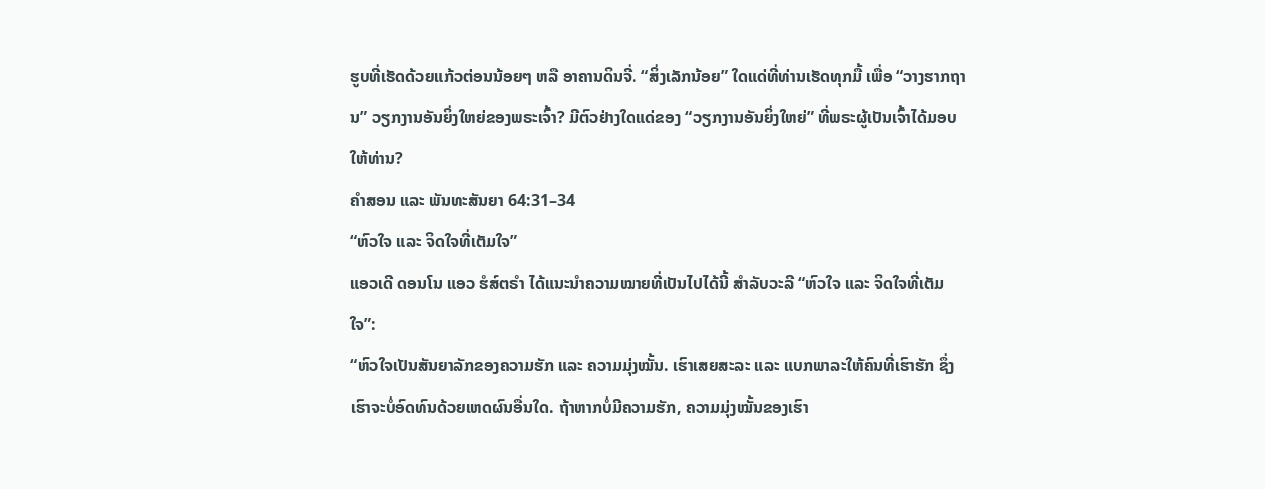ຮູບທີ່ເຮັດດ້ວຍແກ້ວຕ່ອນນ້ອຍໆ ຫລື ອາຄານດິນຈີ່. “ສິ່ງເລັກນ້ອຍ” ໃດແດ່ທີ່ທ່ານເຮັດທຸກມື້ ເພື່ອ “ວາງຮາກຖານ” ວຽກງານອັນຍິ່ງໃຫຍ່ຂອງພຣະເຈົ້າ? ມີຕົວຢ່າງໃດແດ່ຂອງ “ວຽກງານອັນຍິ່ງໃຫຍ່” ທີ່ພຣະຜູ້ເປັນເຈົ້າໄດ້ມອບໃຫ້ທ່ານ?
ຄຳສອນ ແລະ ພັນທະສັນຍາ 64:31–34
“ຫົວໃຈ ແລະ ຈິດໃຈທີ່ເຕັມໃຈ”
ແອວເດີ ດອນໂນ ແອວ ຮໍສ໌ຕຣຳ ໄດ້ແນະນຳຄວາມໝາຍທີ່ເປັນໄປໄດ້ນີ້ ສຳລັບວະລີ “ຫົວໃຈ ແລະ ຈິດໃຈທີ່ເຕັມໃຈ”:
“ຫົວໃຈເປັນສັນຍາລັກຂອງຄວາມຮັກ ແລະ ຄວາມມຸ່ງໝັ້ນ. ເຮົາເສຍສະລະ ແລະ ແບກພາລະໃຫ້ຄົນທີ່ເຮົາຮັກ ຊຶ່ງເຮົາຈະບໍ່ອົດທົນດ້ວຍເຫດຜົນອື່ນໃດ. ຖ້າຫາກບໍ່ມີຄວາມຮັກ, ຄວາມມຸ່ງໝັ້ນຂອງເຮົາ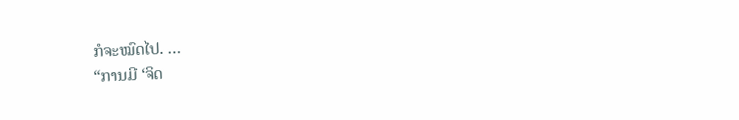ກໍຈະໝົດໄປ. …
“ການມີ ‘ຈິດ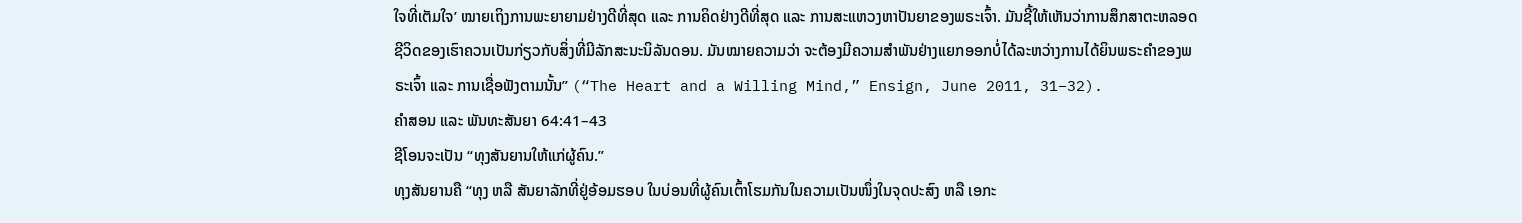ໃຈທີ່ເຕັມໃຈ’ ໝາຍເຖິງການພະຍາຍາມຢ່າງດີທີ່ສຸດ ແລະ ການຄິດຢ່າງດີທີ່ສຸດ ແລະ ການສະແຫວງຫາປັນຍາຂອງພຣະເຈົ້າ. ມັນຊີ້ໃຫ້ເຫັນວ່າການສຶກສາຕະຫລອດຊີວິດຂອງເຮົາຄວນເປັນກ່ຽວກັບສິ່ງທີ່ມີລັກສະນະນິລັນດອນ. ມັນໝາຍຄວາມວ່າ ຈະຕ້ອງມີຄວາມສຳພັນຢ່າງແຍກອອກບໍ່ໄດ້ລະຫວ່າງການໄດ້ຍິນພຣະຄຳຂອງພຣະເຈົ້າ ແລະ ການເຊື່ອຟັງຕາມນັ້ນ” (“The Heart and a Willing Mind,” Ensign, June 2011, 31–32).
ຄຳສອນ ແລະ ພັນທະສັນຍາ 64:41–43
ຊີໂອນຈະເປັນ “ທຸງສັນຍານໃຫ້ແກ່ຜູ້ຄົນ.”
ທຸງສັນຍານຄື “ທຸງ ຫລື ສັນຍາລັກທີ່ຢູ່ອ້ອມຮອບ ໃນບ່ອນທີ່ຜູ້ຄົນເຕົ້າໂຮມກັນໃນຄວາມເປັນໜຶ່ງໃນຈຸດປະສົງ ຫລື ເອກະ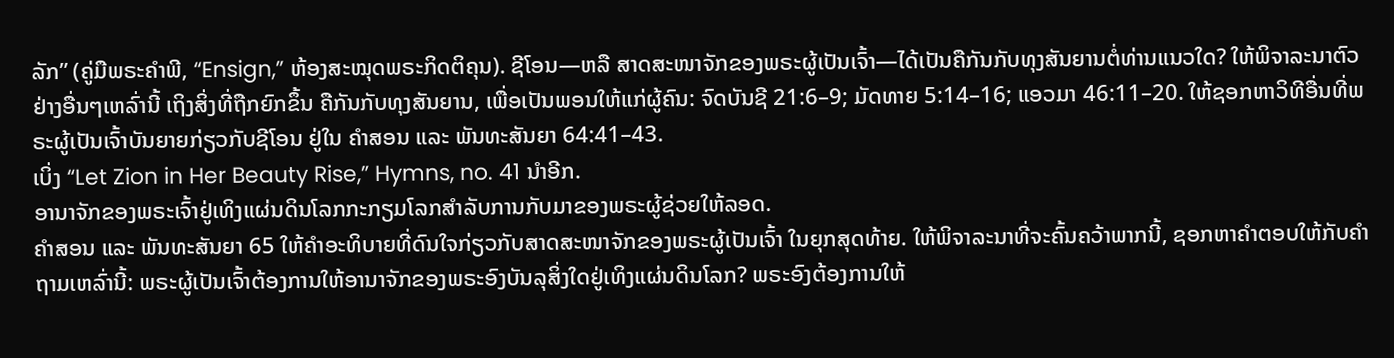ລັກ” (ຄູ່ມືພຣະຄຳພີ, “Ensign,” ຫ້ອງສະໝຸດພຣະກິດຕິຄຸນ). ຊີໂອນ—ຫລື ສາດສະໜາຈັກຂອງພຣະຜູ້ເປັນເຈົ້າ—ໄດ້ເປັນຄືກັນກັບທຸງສັນຍານຕໍ່ທ່ານແນວໃດ? ໃຫ້ພິຈາລະນາຕົວຢ່າງອື່ນໆເຫລົ່ານີ້ ເຖິງສິ່ງທີ່ຖືກຍົກຂຶ້ນ ຄືກັນກັບທຸງສັນຍານ, ເພື່ອເປັນພອນໃຫ້ແກ່ຜູ້ຄົນ: ຈົດບັນຊີ 21:6–9; ມັດທາຍ 5:14–16; ແອວມາ 46:11–20. ໃຫ້ຊອກຫາວິທີອື່ນທີ່ພຣະຜູ້ເປັນເຈົ້າບັນຍາຍກ່ຽວກັບຊີໂອນ ຢູ່ໃນ ຄຳສອນ ແລະ ພັນທະສັນຍາ 64:41–43.
ເບິ່ງ “Let Zion in Her Beauty Rise,” Hymns, no. 41 ນຳອີກ.
ອານາຈັກຂອງພຣະເຈົ້າຢູ່ເທິງແຜ່ນດິນໂລກກະກຽມໂລກສຳລັບການກັບມາຂອງພຣະຜູ້ຊ່ວຍໃຫ້ລອດ.
ຄຳສອນ ແລະ ພັນທະສັນຍາ 65 ໃຫ້ຄຳອະທິບາຍທີ່ດົນໃຈກ່ຽວກັບສາດສະໜາຈັກຂອງພຣະຜູ້ເປັນເຈົ້າ ໃນຍຸກສຸດທ້າຍ. ໃຫ້ພິຈາລະນາທີ່ຈະຄົ້ນຄວ້າພາກນີ້, ຊອກຫາຄຳຕອບໃຫ້ກັບຄຳຖາມເຫລົ່ານີ້: ພຣະຜູ້ເປັນເຈົ້າຕ້ອງການໃຫ້ອານາຈັກຂອງພຣະອົງບັນລຸສິ່ງໃດຢູ່ເທິງແຜ່ນດິນໂລກ? ພຣະອົງຕ້ອງການໃຫ້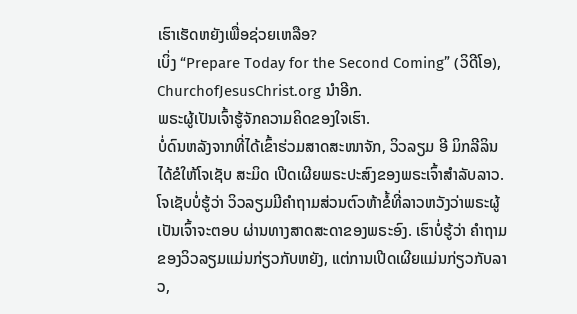ເຮົາເຮັດຫຍັງເພື່ອຊ່ວຍເຫລືອ?
ເບິ່ງ “Prepare Today for the Second Coming” (ວິດີໂອ), ChurchofJesusChrist.org ນຳອີກ.
ພຣະຜູ້ເປັນເຈົ້າຮູ້ຈັກຄວາມຄິດຂອງໃຈເຮົາ.
ບໍ່ດົນຫລັງຈາກທີ່ໄດ້ເຂົ້າຮ່ວມສາດສະໜາຈັກ, ວິວລຽມ ອີ ມິກລີລິນ ໄດ້ຂໍໃຫ້ໂຈເຊັບ ສະມິດ ເປີດເຜີຍພຣະປະສົງຂອງພຣະເຈົ້າສຳລັບລາວ. ໂຈເຊັບບໍ່ຮູ້ວ່າ ວິວລຽມມີຄຳຖາມສ່ວນຕົວຫ້າຂໍ້ທີ່ລາວຫວັງວ່າພຣະຜູ້ເປັນເຈົ້າຈະຕອບ ຜ່ານທາງສາດສະດາຂອງພຣະອົງ. ເຮົາບໍ່ຮູ້ວ່າ ຄຳຖາມຂອງວິວລຽມແມ່ນກ່ຽວກັບຫຍັງ, ແຕ່ການເປີດເຜີຍແມ່ນກ່ຽວກັບລາວ,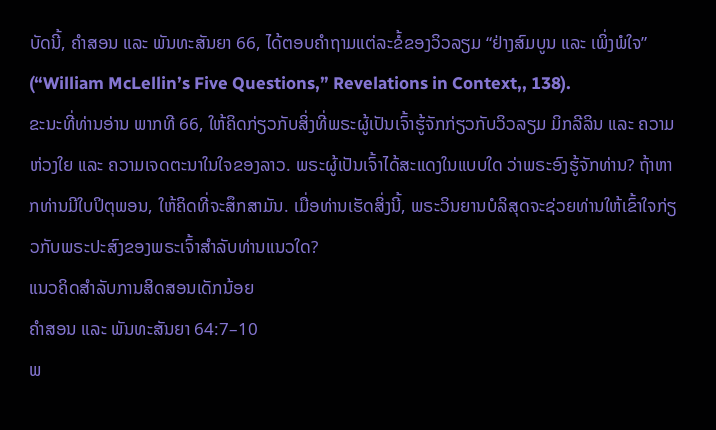ບັດນີ້, ຄຳສອນ ແລະ ພັນທະສັນຍາ 66, ໄດ້ຕອບຄຳຖາມແຕ່ລະຂໍ້ຂອງວິວລຽມ “ຢ່າງສົມບູນ ແລະ ເພິ່ງພໍໃຈ” (“William McLellin’s Five Questions,” Revelations in Context,, 138).
ຂະນະທີ່ທ່ານອ່ານ ພາກທີ 66, ໃຫ້ຄິດກ່ຽວກັບສິ່ງທີ່ພຣະຜູ້ເປັນເຈົ້າຮູ້ຈັກກ່ຽວກັບວິວລຽມ ມິກລີລິນ ແລະ ຄວາມຫ່ວງໃຍ ແລະ ຄວາມເຈດຕະນາໃນໃຈຂອງລາວ. ພຣະຜູ້ເປັນເຈົ້າໄດ້ສະແດງໃນແບບໃດ ວ່າພຣະອົງຮູ້ຈັກທ່ານ? ຖ້າຫາກທ່ານມີໃບປິຕຸພອນ, ໃຫ້ຄິດທີ່ຈະສຶກສາມັນ. ເມື່ອທ່ານເຮັດສິ່ງນີ້, ພຣະວິນຍານບໍລິສຸດຈະຊ່ວຍທ່ານໃຫ້ເຂົ້າໃຈກ່ຽວກັບພຣະປະສົງຂອງພຣະເຈົ້າສຳລັບທ່ານແນວໃດ?
ແນວຄິດສຳລັບການສິດສອນເດັກນ້ອຍ
ຄຳສອນ ແລະ ພັນທະສັນຍາ 64:7–10
ພ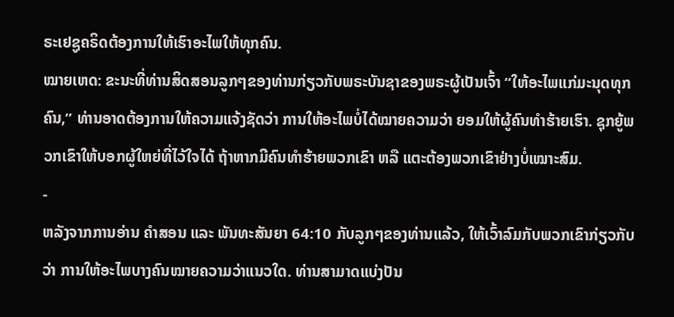ຣະເຢຊູຄຣິດຕ້ອງການໃຫ້ເຮົາອະໄພໃຫ້ທຸກຄົນ.
ໝາຍເຫດ: ຂະນະທີ່ທ່ານສິດສອນລູກໆຂອງທ່ານກ່ຽວກັບພຣະບັນຊາຂອງພຣະຜູ້ເປັນເຈົ້າ “ໃຫ້ອະໄພແກ່ມະນຸດທຸກຄົນ,” ທ່ານອາດຕ້ອງການໃຫ້ຄວາມແຈ້ງຊັດວ່າ ການໃຫ້ອະໄພບໍ່ໄດ້ໝາຍຄວາມວ່າ ຍອມໃຫ້ຜູ້ຄົນທຳຮ້າຍເຮົາ. ຊຸກຍູ້ພວກເຂົາໃຫ້ບອກຜູ້ໃຫຍ່ທີ່ໄວ້ໃຈໄດ້ ຖ້າຫາກມີຄົນທຳຮ້າຍພວກເຂົາ ຫລື ແຕະຕ້ອງພວກເຂົາຢ່າງບໍ່ເໝາະສົມ.
-
ຫລັງຈາກການອ່ານ ຄຳສອນ ແລະ ພັນທະສັນຍາ 64:10 ກັບລູກໆຂອງທ່ານແລ້ວ, ໃຫ້ເວົ້າລົມກັບພວກເຂົາກ່ຽວກັບວ່າ ການໃຫ້ອະໄພບາງຄົນໝາຍຄວາມວ່າແນວໃດ. ທ່ານສາມາດແບ່ງປັນ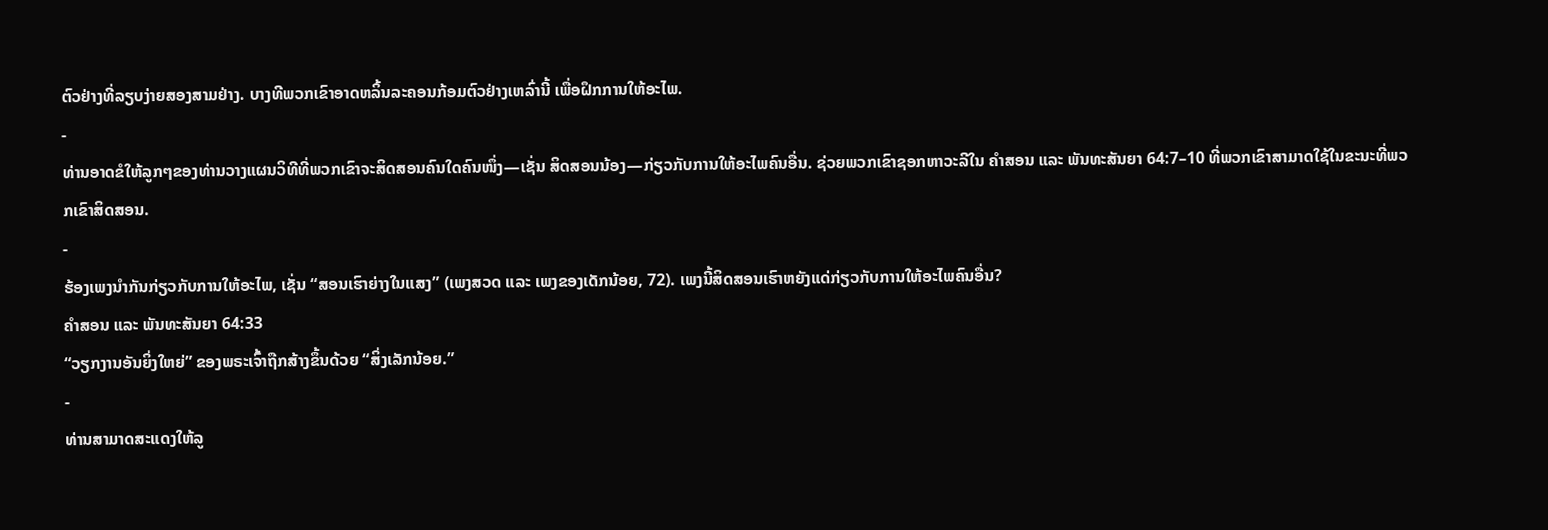ຕົວຢ່າງທີ່ລຽບງ່າຍສອງສາມຢ່າງ. ບາງທີພວກເຂົາອາດຫລິ້ນລະຄອນກ້ອມຕົວຢ່າງເຫລົ່ານີ້ ເພື່ອຝຶກການໃຫ້ອະໄພ.
-
ທ່ານອາດຂໍໃຫ້ລູກໆຂອງທ່ານວາງແຜນວິທີທີ່ພວກເຂົາຈະສິດສອນຄົນໃດຄົນໜຶ່ງ—ເຊັ່ນ ສິດສອນນ້ອງ—ກ່ຽວກັບການໃຫ້ອະໄພຄົນອື່ນ. ຊ່ວຍພວກເຂົາຊອກຫາວະລີໃນ ຄຳສອນ ແລະ ພັນທະສັນຍາ 64:7–10 ທີ່ພວກເຂົາສາມາດໃຊ້ໃນຂະນະທີ່ພວກເຂົາສິດສອນ.
-
ຮ້ອງເພງນຳກັນກ່ຽວກັບການໃຫ້ອະໄພ, ເຊັ່ນ “ສອນເຮົາຍ່າງໃນແສງ” (ເພງສວດ ແລະ ເພງຂອງເດັກນ້ອຍ, 72). ເພງນີ້ສິດສອນເຮົາຫຍັງແດ່ກ່ຽວກັບການໃຫ້ອະໄພຄົນອື່ນ?
ຄຳສອນ ແລະ ພັນທະສັນຍາ 64:33
“ວຽກງານອັນຍິ່ງໃຫຍ່” ຂອງພຣະເຈົ້າຖືກສ້າງຂຶ້ນດ້ວຍ “ສິ່ງເລັກນ້ອຍ.”
-
ທ່ານສາມາດສະແດງໃຫ້ລູ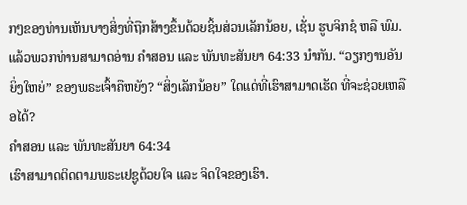ກໆຂອງທ່ານເຫັນບາງສິ່ງທີ່ຖືກສ້າງຂຶ້ນດ້ວຍຊິ້ນສ່ວນເລັກນ້ອຍ, ເຊັ່ນ ຮູບຈິກຊໍ ຫລື ພົມ. ແລ້ວພວກທ່ານສາມາດອ່ານ ຄຳສອນ ແລະ ພັນທະສັນຍາ 64:33 ນຳກັນ. “ວຽກງານອັນຍິ່ງໃຫຍ່” ຂອງພຣະເຈົ້າຄືຫຍັງ? “ສິ່ງເລັກນ້ອຍ” ໃດແດ່ທີ່ເຮົາສາມາດເຮັດ ທີ່ຈະຊ່ວຍເຫລືອໄດ້?
ຄຳສອນ ແລະ ພັນທະສັນຍາ 64:34
ເຮົາສາມາດຕິດຕາມພຣະເຢຊູດ້ວຍໃຈ ແລະ ຈິດໃຈຂອງເຮົາ.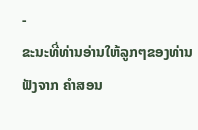-
ຂະນະທີ່ທ່ານອ່ານໃຫ້ລູກໆຂອງທ່ານຟັງຈາກ ຄຳສອນ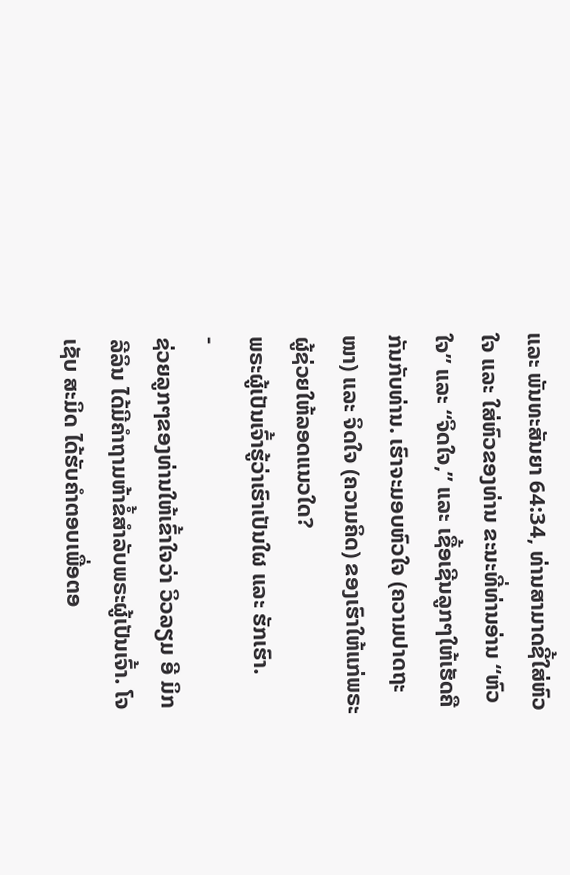ແລະ ພັນທະສັນຍາ 64:34, ທ່ານສາມາດຊີ້ໃສ່ຫົວໃຈ ແລະ ໃສ່ຫົວຂອງທ່ານ ຂະນະທີ່ທ່ານອ່ານ “ຫົວໃຈ” ແລະ “ຈິດໃຈ,” ແລະ ເຊື້ອເຊີນລູກໆໃຫ້ເຮັດຄືກັນກັບທ່ານ. ເຮົາຈະມອບຫົວໃຈ (ຄວາມປາດຖະໜາ) ແລະ ຈິດໃຈ (ຄວາມຄິດ) ຂອງເຮົາໃຫ້ແກ່ພຣະຜູ້ຊ່ວຍໃຫ້ລອດແນວໃດ?
ພຣະຜູ້ເປັນເຈົ້າຮູ້ວ່າເຮົາເປັນໃຜ ແລະ ຮັກເຮົາ.
-
ຊ່ວຍລູກໆຂອງທ່ານໃຫ້ເຂົ້າໃຈວ່າ ວິວລຽມ ອີ ມິກລີລິນ ໄດ້ມີຄຳຖາມຫ້າຂໍ້ສຳລັບພຣະຜູ້ເປັນເຈົ້າ. ໂຈເຊັບ ສະມິດ ໄດ້ຮັບຄຳຕອບເພື່ອຕອ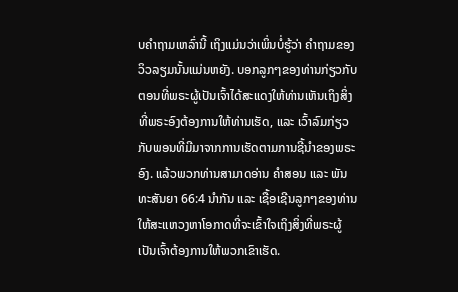ບຄຳຖາມເຫລົ່ານີ້ ເຖິງແມ່ນວ່າເພິ່ນບໍ່ຮູ້ວ່າ ຄຳຖາມຂອງວິວລຽມນັ້ນແມ່ນຫຍັງ. ບອກລູກໆຂອງທ່ານກ່ຽວກັບຕອນທີ່ພຣະຜູ້ເປັນເຈົ້າໄດ້ສະແດງໃຫ້ທ່ານເຫັນເຖິງສິ່ງທີ່ພຣະອົງຕ້ອງການໃຫ້ທ່ານເຮັດ, ແລະ ເວົ້າລົມກ່ຽວກັບພອນທີ່ມີມາຈາກການເຮັດຕາມການຊີ້ນຳຂອງພຣະອົງ. ແລ້ວພວກທ່ານສາມາດອ່ານ ຄຳສອນ ແລະ ພັນທະສັນຍາ 66:4 ນຳກັນ ແລະ ເຊື້ອເຊີນລູກໆຂອງທ່ານໃຫ້ສະແຫວງຫາໂອກາດທີ່ຈະເຂົ້າໃຈເຖິງສິ່ງທີ່ພຣະຜູ້ເປັນເຈົ້າຕ້ອງການໃຫ້ພວກເຂົາເຮັດ.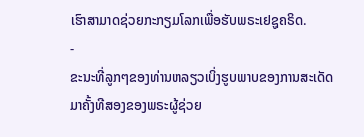ເຮົາສາມາດຊ່ວຍກະກຽມໂລກເພື່ອຮັບພຣະເຢຊູຄຣິດ.
-
ຂະນະທີ່ລູກໆຂອງທ່ານຫລຽວເບິ່ງຮູບພາບຂອງການສະເດັດມາຄັ້ງທີສອງຂອງພຣະຜູ້ຊ່ວຍ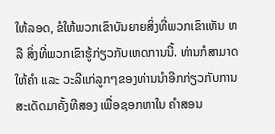ໃຫ້ລອດ, ຂໍໃຫ້ພວກເຂົາບັນຍາຍສິ່ງທີ່ພວກເຂົາເຫັນ ຫລື ສິ່ງທີ່ພວກເຂົາຮູ້ກ່ຽວກັບເຫດການນີ້. ທ່ານກໍສາມາດໃຫ້ຄຳ ແລະ ວະລີແກ່ລູກໆຂອງທ່ານນຳອີກກ່ຽວກັບການສະເດັດມາຄັ້ງທີສອງ ເພື່ອຊອກຫາໃນ ຄຳສອນ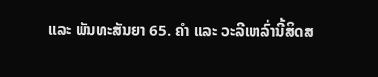ແລະ ພັນທະສັນຍາ 65. ຄຳ ແລະ ວະລີເຫລົ່ານີ້ສິດສ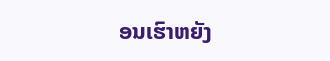ອນເຮົາຫຍັງ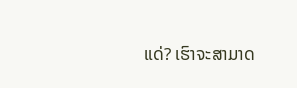ແດ່? ເຮົາຈະສາມາດ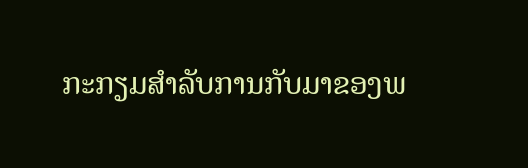ກະກຽມສຳລັບການກັບມາຂອງພ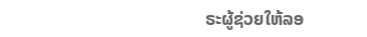ຣະຜູ້ຊ່ວຍໃຫ້ລອ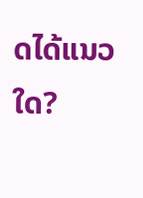ດໄດ້ແນວໃດ?